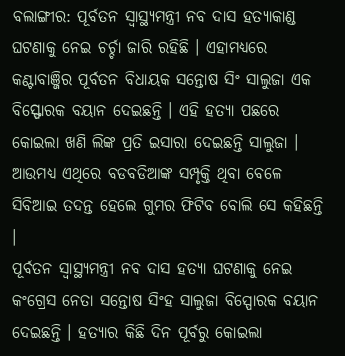ବଲାଙ୍ଗୀର: ପୂର୍ବତନ ସ୍ୱାସ୍ଥ୍ୟମନ୍ତ୍ରୀ ନବ ଦାସ ହତ୍ୟାକାଣ୍ଡ ଘଟଣାକୁ ନେଇ ଚର୍ଚ୍ଚା ଜାରି ରହିଛି । ଏହାମଧ୍ୟରେ କଣ୍ଟାବାଞ୍ଜିର ପୂର୍ବତନ ବିଧାୟକ ସନ୍ତୋଷ ସିଂ ସାଲୁଜା ଏକ ବିସ୍ଫୋରକ ବୟାନ ଦେଇଛନ୍ତି । ଏହି ହତ୍ୟା ପଛରେ କୋଇଲା ଖଣି ଲିଙ୍କ ପ୍ରତି ଇସାରା ଦେଇଛନ୍ତି ସାଲୁଜା । ଆଉମଧ୍ୟ ଏଥିରେ ବଡବଡିଆଙ୍କ ସମ୍ପୃକ୍ତି ଥିବା ବେଳେ ସିବିଆଇ ତଦନ୍ତ ହେଲେ ଗୁମର ଫିଟିବ ବୋଲି ସେ କହିଛନ୍ତି ।
ପୂର୍ବତନ ସ୍ୱାସ୍ଥ୍ୟମନ୍ତ୍ରୀ ନବ ଦାସ ହତ୍ୟା ଘଟଣାକୁ ନେଇ କଂଗ୍ରେସ ନେତା ସନ୍ତୋଷ ସିଂହ ସାଲୁଜା ବିସ୍ପୋରକ ବୟାନ ଦେଇଛନ୍ତି । ହତ୍ୟାର କିଛି ଦିନ ପୂର୍ବରୁ କୋଇଲା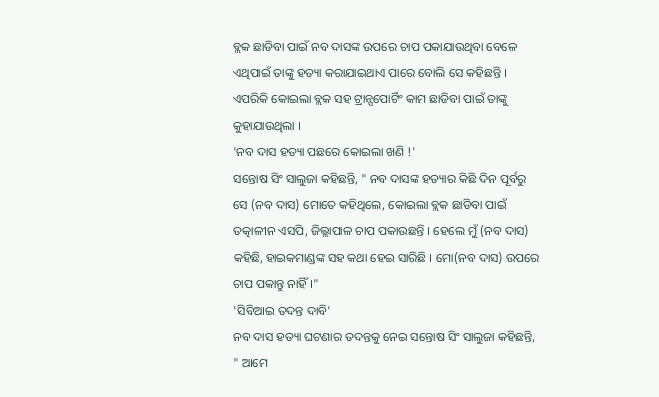ବ୍ଲକ ଛାଡିବା ପାଇଁ ନବ ଦାସଙ୍କ ଉପରେ ଚାପ ପକାଯାଉଥିବା ବେଳେ ଏଥିପାଇଁ ତାଙ୍କୁ ହତ୍ୟା କରାଯାଇଥାଏ ପାରେ ବୋଲି ସେ କହିଛନ୍ତି । ଏପରିକି କୋଇଲା ବ୍ଲକ ସହ ଟ୍ରାନ୍ସପୋର୍ଟିଂ କାମ ଛାଡିବା ପାଇଁ ତାଙ୍କୁ କୁହାଯାଉଥିଲା ।
'ନବ ଦାସ ହତ୍ୟା ପଛରେ କୋଇଲା ଖଣି !'
ସନ୍ତୋଷ ସିଂ ସାଲୁଜା କହିଛନ୍ତି, " ନବ ଦାସଙ୍କ ହତ୍ୟାର କିଛି ଦିନ ପୂର୍ବରୁ ସେ (ନବ ଦାସ) ମୋତେ କହିଥିଲେ, କୋଇଲା ବ୍ଲକ ଛାଡିବା ପାଇଁ ତତ୍କାଳୀନ ଏସପି, ଜିଲ୍ଲାପାଳ ଚାପ ପକାଉଛନ୍ତି । ହେଲେ ମୁଁ (ନବ ଦାସ) କହିଛି, ହାଇକମାଣ୍ଡଙ୍କ ସହ କଥା ହେଇ ସାରିଛି । ମୋ(ନବ ଦାସ) ଉପରେ ଚାପ ପକାନ୍ତୁ ନାହିଁ ।"
'ସିବିଆଇ ତଦନ୍ତ ଦାବି'
ନବ ଦାସ ହତ୍ୟା ଘଟଣାର ତଦନ୍ତକୁ ନେଇ ସନ୍ତୋଷ ସିଂ ସାଲୁଜା କହିଛନ୍ତି, " ଆମେ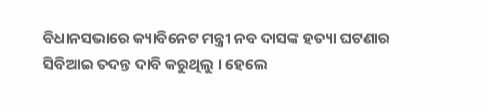ବିଧାନସଭାରେ କ୍ୟାବିନେଟ ମନ୍ତ୍ରୀ ନବ ଦାସଙ୍କ ହତ୍ୟା ଘଟଣାର ସିବିଆଇ ତଦନ୍ତ ଦାବି କରୁଥିଲୁ । ହେଲେ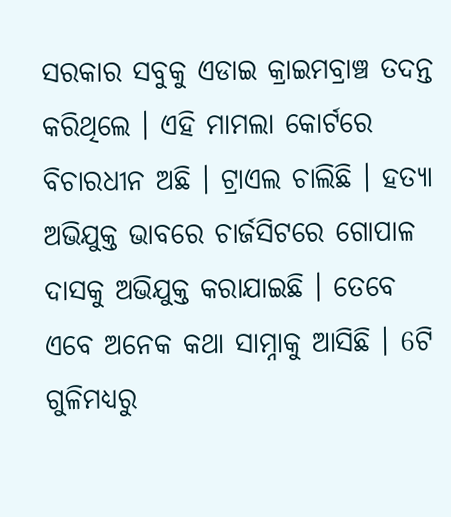ସରକାର ସବୁକୁ ଏଡାଇ କ୍ରାଇମବ୍ରାଞ୍ଚ ତଦନ୍ତ କରିଥିଲେ । ଏହି ମାମଲା କୋର୍ଟରେ ବିଚାରଧୀନ ଅଛି । ଟ୍ରାଏଲ ଚାଲିଛି । ହତ୍ୟା ଅଭିଯୁକ୍ତ ଭାବରେ ଚାର୍ଜସିଟରେ ଗୋପାଳ ଦାସକୁ ଅଭିଯୁକ୍ତ କରାଯାଇଛି । ତେବେ ଏବେ ଅନେକ କଥା ସାମ୍ନାକୁ ଆସିଛି । 6ଟି ଗୁଳିମଧ୍ୟରୁ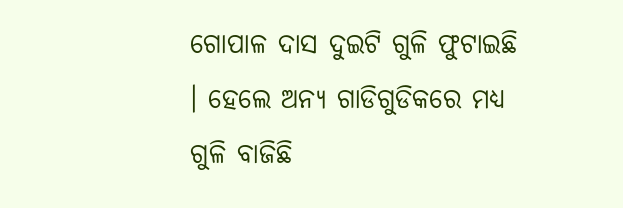ଗୋପାଳ ଦାସ ଦୁଇଟି ଗୁଳି ଫୁଟାଇଛି । ହେଲେ ଅନ୍ୟ ଗାଡିଗୁଡିକରେ ମଧ୍ୟ ଗୁଳି ବାଜିଛି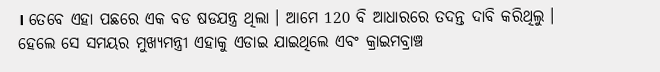। ତେବେ ଏହା ପଛରେ ଏକ ବଡ ଷଡଯନ୍ତ୍ର ଥିଲା । ଆମେ 120 ବି ଆଧାରରେ ତଦନ୍ତ ଦାବି କରିଥିଲୁ । ହେଲେ ସେ ସମୟର ମୁଖ୍ୟମନ୍ତ୍ରୀ ଏହାକୁ ଏଡାଇ ଯାଇଥିଲେ ଏବଂ କ୍ରାଇମବ୍ରାଞ୍ଚ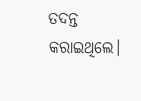ତଦନ୍ତ କରାଇଥିଲେ।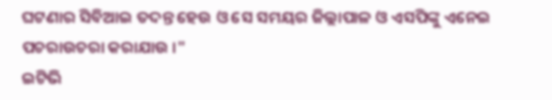ଘଟଣାର ସିବିଆଇ ତଦନ୍ତ ହେଉ ଓ ସେ ସମୟର ଜିଲ୍ଲାପାଳ ଓ ଏସପିଙ୍କୁ ଏନେଇ ପଚରାଉଚରା କରାଯାଉ ।"
ଇଟିଭି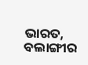ଭାରତ, ବଲାଙ୍ଗୀର